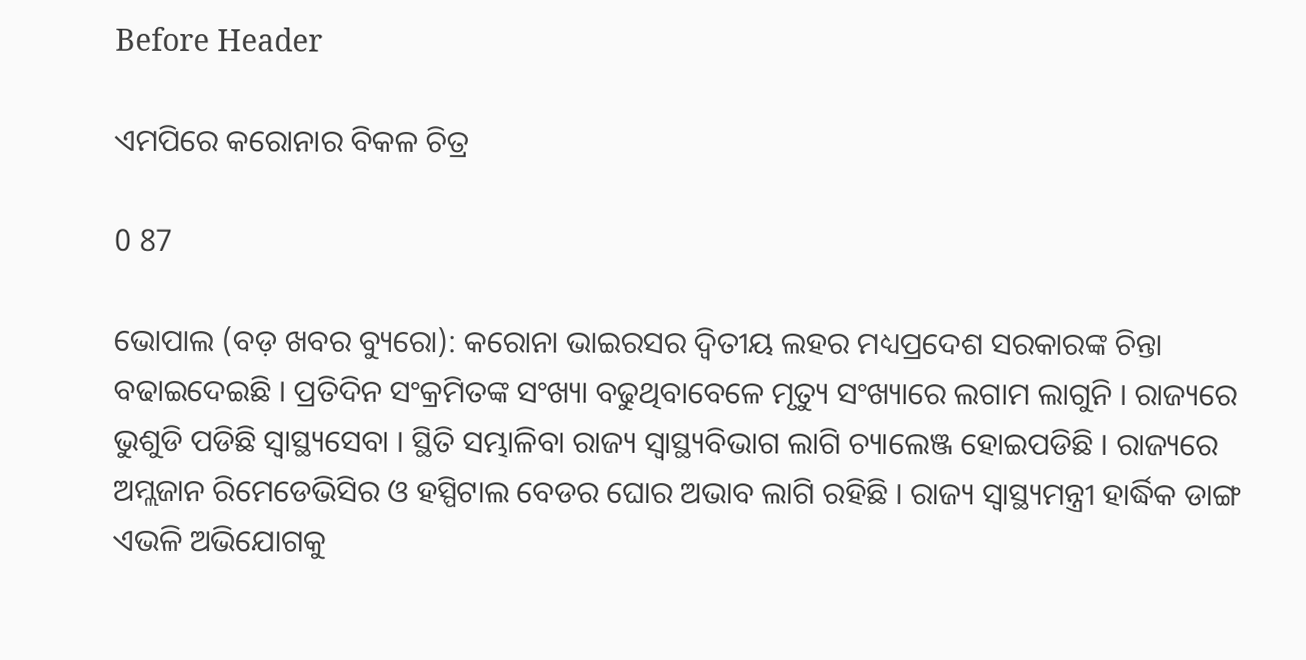Before Header

ଏମପିରେ କରୋନାର ବିକଳ ଚିତ୍ର

0 87

ଭୋପାଲ (ବଡ଼ ଖବର ବ୍ୟୁରୋ): କରୋନା ଭାଇରସର ଦ୍ୱିତୀୟ ଲହର ମଧ୍ୟପ୍ରଦେଶ ସରକାରଙ୍କ ଚିନ୍ତା ବଢାଇଦେଇଛି । ପ୍ରତିଦିନ ସଂକ୍ରମିତଙ୍କ ସଂଖ୍ୟା ବଢୁଥିବାବେଳେ ମୃତ୍ୟୁ ସଂଖ୍ୟାରେ ଲଗାମ ଲାଗୁନି । ରାଜ୍ୟରେ ଭୁଶୁଡି ପଡିଛି ସ୍ୱାସ୍ଥ୍ୟସେବା । ସ୍ଥିତି ସମ୍ଭାଳିବା ରାଜ୍ୟ ସ୍ୱାସ୍ଥ୍ୟବିଭାଗ ଲାଗି ଚ୍ୟାଲେଞ୍ଜ ହୋଇପଡିଛି । ରାଜ୍ୟରେ ଅମ୍ଲଜାନ ରିମେଡେଭିସିର ଓ ହସ୍ପିଟାଲ ବେଡର ଘୋର ଅଭାବ ଲାଗି ରହିଛି । ରାଜ୍ୟ ସ୍ୱାସ୍ଥ୍ୟମନ୍ତ୍ରୀ ହାର୍ଦ୍ଧିକ ଡାଙ୍ଗ ଏଭଳି ଅଭିଯୋଗକୁ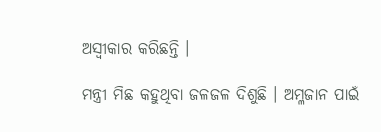ଅସ୍ୱୀକାର କରିଛନ୍ତି ।

ମନ୍ତ୍ରୀ ମିଛ କହୁଥିବା ଜଳଜଳ ଦିଶୁଛି । ଅମ୍ଳଜାନ ପାଇଁ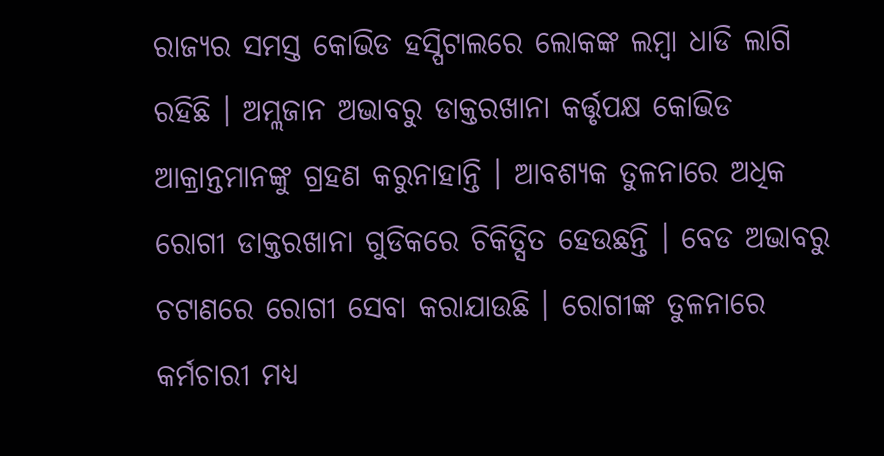ରାଜ୍ୟର ସମସ୍ତ କୋଭିଡ ହସ୍ପିଟାଲରେ ଲୋକଙ୍କ ଲମ୍ବା ଧାଡି ଲାଗି ରହିଛି । ଅମ୍ଲଜାନ ଅଭାବରୁ ଡାକ୍ତରଖାନା କର୍ତ୍ତୃପକ୍ଷ କୋଭିଡ ଆକ୍ରାନ୍ତମାନଙ୍କୁ ଗ୍ରହଣ କରୁନାହାନ୍ତି । ଆବଶ୍ୟକ ତୁଳନାରେ ଅଧିକ ରୋଗୀ ଡାକ୍ତରଖାନା ଗୁଡିକରେ ଚିକିତ୍ସିତ ହେଉଛନ୍ତି । ବେଡ ଅଭାବରୁ ଚଟାଣରେ ରୋଗୀ ସେବା କରାଯାଉଛି । ରୋଗୀଙ୍କ ତୁଳନାରେ କର୍ମଚାରୀ ମଧ୍ୟ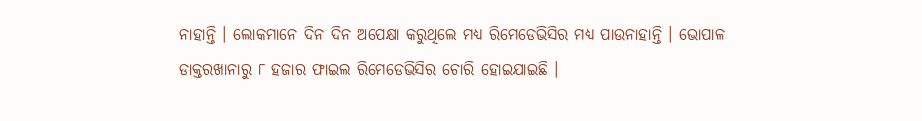ନାହାନ୍ତି । ଲୋକମାନେ ଦିନ ଦିନ ଅପେକ୍ଷା କରୁଥିଲେ ମଧ୍ୟ ରିମେଡେଭିସିର ମଧ୍ୟ ପାଉନାହାନ୍ତି । ଭୋପାଳ ଡାକ୍ତରଖାନାରୁ ୮ ହଜାର ଫାଇଲ ରିମେଡେଭିସିର ଚୋରି ହୋଇଯାଇଛି ।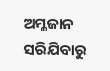ଅମ୍ଳଜାନ ସରିଯିବାରୁ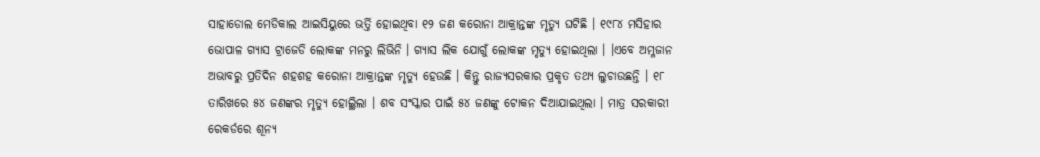ସାହାଡୋଲ ମେଡିକାଲ ଆଇସିୟୁରେ ଭର୍ତ୍ତି ହୋଇଥିବା ୧୨ ଜଣ କରୋନା ଆକ୍ରାନ୍ତଙ୍କ ମୃତ୍ୟୁ ଘଟିଛି । ୧୯୮୪ ମସିହାର ଭୋପାଳ ଗ୍ୟାସ ଟ୍ରାଜେଡି ଲୋକଙ୍କ ମନରୁ ଲିଭିନି । ଗ୍ୟାସ ଲିକ ଯୋଗୁଁ ଲୋକଙ୍କ ମୃତ୍ୟୁ ହୋଇଥିଲା । ।ଏବେ ଅମ୍ଳଜାନ ଅଭାବରୁ ପ୍ରତିଦିନ ଶହଶହ କରୋନା ଆକ୍ରାନ୍ତଙ୍କ ମୃତ୍ୟୁ ହେଉଛି । କିନ୍ତୁ ରାଜ୍ୟସରକାର ପ୍ରକୃତ ତଥ୍ୟ ଲୁଚାଉଛନ୍ତି । ୧୮ ତାରିଖରେ ୫୪ ଜଣଙ୍କର ମୃତ୍ୟୁ ହୋଇ୍ଥିଲା । ଶବ ସଂସ୍କାର ପାଇଁ ୫୪ ଜଣଙ୍କୁ ଟୋକନ ଦିଆଯାଇଥିଲା । ମାତ୍ର ସରକାରୀ ରେକର୍ଡରେ ଶୂନ୍ୟ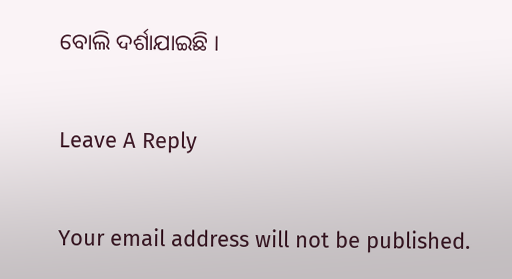ବୋଲି ଦର୍ଶାଯାଇଛି ।

Leave A Reply

Your email address will not be published.